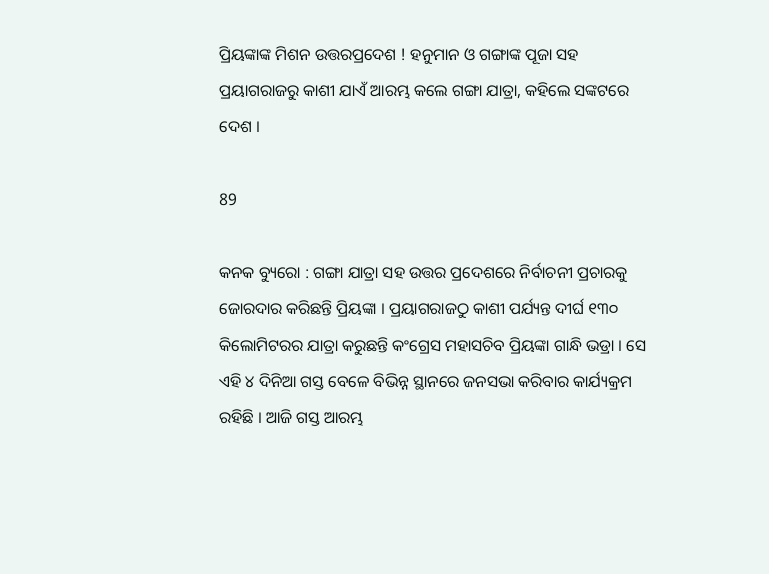ପ୍ରିୟଙ୍କାଙ୍କ ମିଶନ ଉତ୍ତରପ୍ରଦେଶ ! ହନୁମାନ ଓ ଗଙ୍ଗାଙ୍କ ପୂଜା ସହ ପ୍ରୟାଗରାଜରୁ କାଶୀ ଯାଏଁ ଆରମ୍ଭ କଲେ ଗଙ୍ଗା ଯାତ୍ରା, କହିଲେ ସଙ୍କଟରେ ଦେଶ ।

89

କନକ ବ୍ୟୁରୋ : ଗଙ୍ଗା ଯାତ୍ରା ସହ ଉତ୍ତର ପ୍ରଦେଶରେ ନିର୍ବାଚନୀ ପ୍ରଚାରକୁ ଜୋରଦାର କରିଛନ୍ତି ପ୍ରିୟଙ୍କା । ପ୍ରୟାଗରାଜଠୁ କାଶୀ ପର୍ଯ୍ୟନ୍ତ ଦୀର୍ଘ ୧୩୦ କିଲୋମିଟରର ଯାତ୍ରା କରୁଛନ୍ତି କଂଗ୍ରେସ ମହାସଚିବ ପ୍ରିୟଙ୍କା ଗାନ୍ଧି ଭଡ୍ରା । ସେ ଏହି ୪ ଦିନିଆ ଗସ୍ତ ବେଳେ ବିଭିନ୍ନ ସ୍ଥାନରେ ଜନସଭା କରିବାର କାର୍ଯ୍ୟକ୍ରମ ରହିଛି । ଆଜି ଗସ୍ତ ଆରମ୍ଭ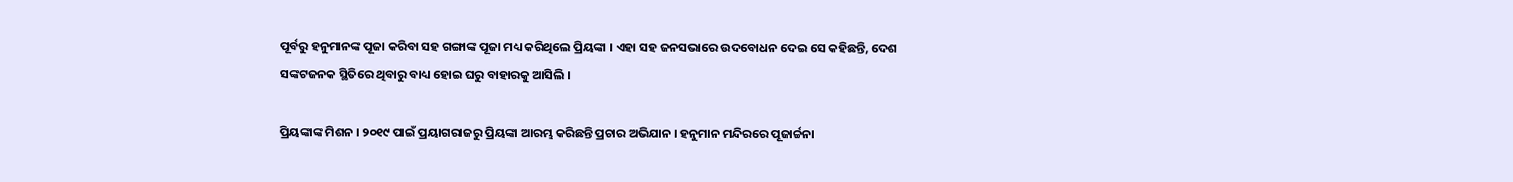ପୂର୍ବରୁ ହନୁମାନଙ୍କ ପୂଜା କରିବା ସହ ଗଙ୍ଗାଙ୍କ ପୂଜା ମଧ୍ୟ କରିଥିଲେ ପ୍ରିୟଙ୍କା । ଏହା ସହ ଜନସଭାରେ ଉଦବୋଧନ ଦେଇ ସେ କହିଛନ୍ତି, ଦେଶ ସଙ୍କଟଜନକ ସ୍ଥିତିରେ ଥିବାରୁ ବାଧ୍ୟ ହୋଇ ଘରୁ ବାହାରକୁ ଆସିଲି ।

ପ୍ରିୟଙ୍କାଙ୍କ ମିଶନ । ୨୦୧୯ ପାଇଁ ପ୍ରୟାଗରାଜରୁ ପ୍ରିୟଙ୍କା ଆରମ୍ଭ କରିଛନ୍ତି ପ୍ରଚାର ଅଭିଯାନ । ହନୁମାନ ମନ୍ଦିରରେ ପୂଜାର୍ଚ୍ଚନା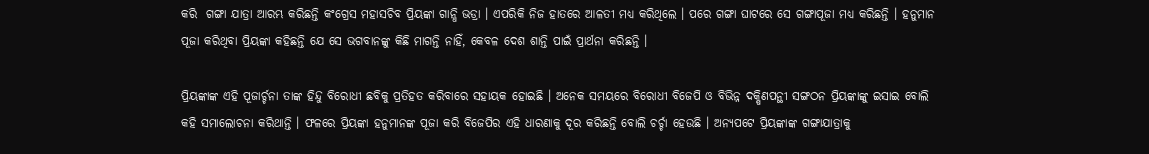କରି  ଗଙ୍ଗା ଯାତ୍ରା ଆରମ୍ଭ କରିଛନ୍ତି କଂଗ୍ରେସ ମହାସଚିବ ପ୍ରିୟଙ୍କା ଗାନ୍ଧି ଭଡ୍ରା । ଏପରିକି ନିଜ ହାତରେ ଆଳତୀ ମଧ୍ୟ କରିଥିଲେ । ପରେ ଗଙ୍ଗା ଘାଟରେ ସେ ଗଙ୍ଗାପୂଜା ମଧ୍ୟ କରିଛନ୍ତି । ହନୁମାନ ପୂଜା କରିଥିବା ପ୍ରିୟଙ୍କା କହିଛନ୍ତି ଯେ ସେ ଭଗବାନଙ୍କୁ କିଛି ମାଗନ୍ତି ନାହିଁ, କେବଳ ଦେଶ ଶାନ୍ତି ପାଇଁ ପ୍ରାର୍ଥନା କରିଛନ୍ତି ।

ପ୍ରିୟଙ୍କାଙ୍କ ଏହି ପୂଜାର୍ଚ୍ଚନା ତାଙ୍କ ହିନ୍ଦୁ ବିରୋଧୀ ଛବିକୁ ପ୍ରତିହତ କରିବାରେ ସହାୟକ ହୋଇଛି । ଅନେକ ସମୟରେ ବିରୋଧୀ ବିଜେପି ଓ ବିଭିନ୍ନ ଦକ୍ଷିଣପନ୍ଥୀ ସଙ୍ଗଠନ ପ୍ରିୟଙ୍କାଙ୍କୁ ଇସାଇ ବୋଲି କହି ସମାଲୋଚନା କରିଥାନ୍ତି । ଫଳରେ ପ୍ରିୟଙ୍କା ହନୁମାନଙ୍କ ପୂଜା କରି ବିଜେପିର ଏହି ଧାରଣାକୁ ଦୂର କରିଛନ୍ତି ବୋଲି ଚର୍ଚ୍ଚା ହେଉଛି । ଅନ୍ୟପଟେ ପ୍ରିୟଙ୍କାଙ୍କ ଗଙ୍ଗାଯାତ୍ରାକୁ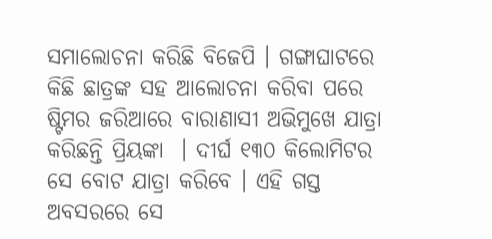ସମାଲୋଚନା କରିଛି ବିଜେପି । ଗଙ୍ଗାଘାଟରେ କିଛି ଛାତ୍ରଙ୍କ ସହ ଆଲୋଚନା କରିବା ପରେ ଷ୍ଟିମର ଜରିଆରେ ବାରାଣାସୀ ଅଭିମୁଖେ ଯାତ୍ରା କରିଛନ୍ତି ପ୍ରିୟଙ୍କା  । ଦୀର୍ଘ ୧୩୦ କିଲୋମିଟର ସେ ବୋଟ ଯାତ୍ରା କରିବେ । ଏହି ଗସ୍ତ ଅବସରରେ ସେ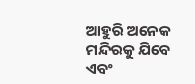ଆହୁରି ଅନେକ ମନ୍ଦିରକୁ ଯିବେ ଏବଂ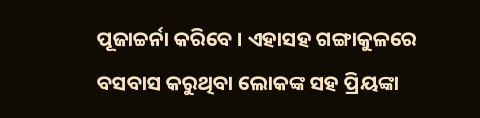ପୂଜାଚ୍ଚର୍ନା କରିବେ । ଏହାସହ ଗଙ୍ଗାକୁଳରେ ବସବାସ କରୁଥିବା ଲୋକଙ୍କ ସହ ପ୍ରିୟଙ୍କା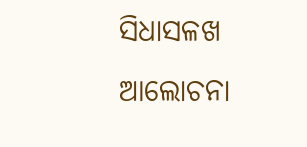ସିଧାସଳଖ ଆଲୋଚନା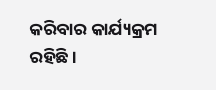କରିବାର କାର୍ଯ୍ୟକ୍ରମ ରହିଛି ।